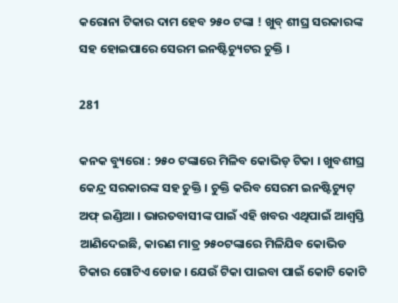କରୋନା ଟିକାର ଦାମ ହେବ ୨୫୦ ଟଙ୍କା ! ଖୁବ୍ ଶୀଘ୍ର ସରକାରଙ୍କ ସହ ହୋଇପାରେ ସେରମ ଇନଷ୍ଟିଚ୍ୟୁଟର ଚୁକ୍ତି ।

281

କନକ ବ୍ୟୁରୋ : ୨୫୦ ଟଙ୍କାରେ ମିଳିବ କୋଭିଡ୍ ଟିକା । ଖୁବଶୀଘ୍ର କେନ୍ଦ୍ର ସରକାରଙ୍କ ସହ ଚୁକ୍ତି । ଚୁକ୍ତି କରିବ ସେରମ ଇନଷ୍ଟିଚ୍ୟୁଟ୍ ଅଫ୍ ଇଣ୍ଡିଆ । ଭାରତବାସୀଙ୍କ ପାଇଁ ଏହି ଖବର ଏଥିପାଇଁ ଆଶ୍ୱସ୍ତି ଆଣିଦେଇଛି, କାରଣ ମାତ୍ର ୨୫୦ଟଙ୍କାରେ ମିଳିଯିବ କୋଭିଡ ଟିକାର ଗୋଟିଏ ଡୋଜ । ଯେଉଁ ଟିକା ପାଇବା ପାଇଁ କୋଟି କୋଟି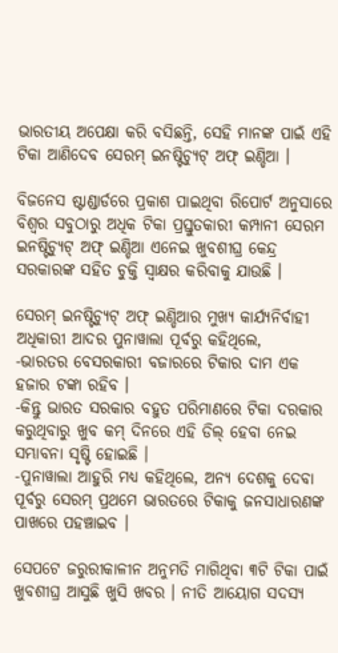ଭାରତୀୟ ଅପେକ୍ଷା କରି ବସିଛନ୍ତି, ସେହି ମାନଙ୍କ ପାଇଁ ଏହି ଟିକା ଆଣିଦେବ ସେରମ୍ ଇନଷ୍ଟିଚ୍ୟୁଟ୍ ଅଫ୍ ଇଣ୍ଡିଆ ।

ବିଜନେସ ଷ୍ଟାଣ୍ଡାର୍ଡରେ ପ୍ରକାଶ ପାଇଥିବା ରିପୋର୍ଟ ଅନୁସାରେ ବିଶ୍ୱର ସବୁଠାରୁ ଅଧିକ ଟିକା ପ୍ରସ୍ତୁତକାରୀ କମ୍ପାନୀ ସେରମ ଇନଷ୍ଟିଚ୍ୟୁଟ୍ ଅଫ୍ ଇଣ୍ଡିଆ ଏନେଇ ଖୁବଶୀଘ୍ର କେନ୍ଦ୍ର ସରକାରଙ୍କ ସହିତ ଚୁକ୍ତି ସ୍ୱାକ୍ଷର କରିବାକୁ ଯାଉଛି ।

ସେରମ୍ ଇନଷ୍ଟିଚ୍ୟୁଟ୍ ଅଫ୍ ଇଣ୍ଡିଆର ମୁଖ୍ୟ କାର୍ଯ୍ୟନିର୍ବାହୀ ଅଧିକାରୀ ଆଦର ପୁନାୱାଲା ପୂର୍ବରୁ କହିଥିଲେ,
-ଭାରତର ବେସରକାରୀ ବଜାରରେ ଟିକାର ଦାମ ଏକ ହଜାର ଟଙ୍କା ରହିବ ।
-କିନ୍ତୁ ଭାରତ ସରକାର ବହୁତ ପରିମାଣରେ ଟିକା ଦରକାର କରୁଥିବାରୁ ଖୁବ କମ୍ ଦିନରେ ଏହି ଡିଲ୍ ହେବା ନେଇ ସମ୍ଭାବନା ସୃଷ୍ଟି ହୋଇଛି ।
-ପୁନାୱାଲା ଆହୁରି ମଧ୍ୟ କହିଥିଲେ, ଅନ୍ୟ ଦେଶକୁ ଦେବା ପୂର୍ବରୁ ସେରମ୍ ପ୍ରଥମେ ଭାରତରେ ଟିକାକୁ ଜନସାଧାରଣଙ୍କ ପାଖରେ ପହଞ୍ଚାଇବ ।

ସେପଟେ ଜରୁରୀକାଳୀନ ଅନୁମତି ମାଗିଥିବା ୩ଟି ଟିକା ପାଇଁ ଖୁବଶୀଘ୍ର ଆସୁଛି ଖୁସି ଖବର । ନୀତି ଆୟୋଗ ସଦସ୍ୟ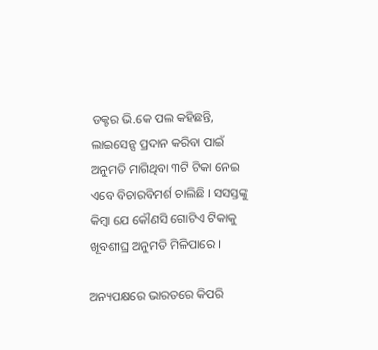ଡକ୍ଟର ଭି.କେ ପଲ କହିଛନ୍ତି, ଲାଇସେନ୍ସ ପ୍ରଦାନ କରିବା ପାଇଁ ଅନୁମତି ମାଗିଥିବା ୩ଟି ଟିକା ନେଇ ଏବେ ବିଚାରବିମର୍ଶ ଚାଲିଛି । ସସସ୍ତଙ୍କୁ କିମ୍ବା ଯେ କୌଣସି ଗୋଟିଏ ଟିକାକୁ ଖୂବଶୀଘ୍ର ଅନୁମତି ମିଳିପାରେ ।

ଅନ୍ୟପକ୍ଷରେ ଭାରତରେ କିପରି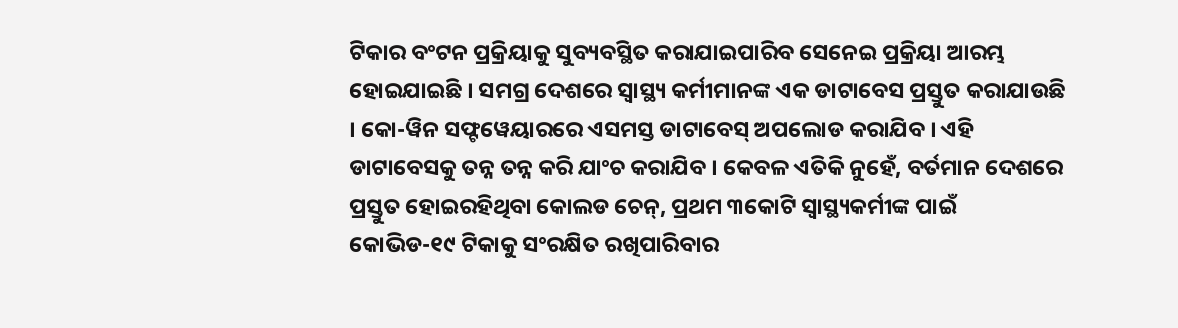ଟିକାର ବଂଟନ ପ୍ରକ୍ରିୟାକୁ ସୁବ୍ୟବସ୍ଥିତ କରାଯାଇପାରିବ ସେନେଇ ପ୍ରକ୍ରିୟା ଆରମ୍ଭ ହୋଇଯାଇଛି । ସମଗ୍ର ଦେଶରେ ସ୍ୱାସ୍ଥ୍ୟ କର୍ମୀମାନଙ୍କ ଏକ ଡାଟାବେସ ପ୍ରସ୍ତୁତ କରାଯାଉଛି । କୋ-ୱିନ ସଫ୍ଟୱେୟାରରେ ଏସମସ୍ତ ଡାଟାବେସ୍ ଅପଲୋଡ କରାଯିବ । ଏହି ଡାଟାବେସକୁ ତନ୍ନ ତନ୍ନ କରି ଯାଂଚ କରାଯିବ । କେବଳ ଏତିକି ନୁହେଁ, ବର୍ତମାନ ଦେଶରେ ପ୍ରସ୍ତୁତ ହୋଇରହିଥିବା କୋଲଡ ଚେନ୍, ପ୍ରଥମ ୩କୋଟି ସ୍ୱାସ୍ଥ୍ୟକର୍ମୀଙ୍କ ପାଇଁ କୋଭିଡ-୧୯ ଟିକାକୁ ସଂରକ୍ଷିତ ରଖିପାରିବାର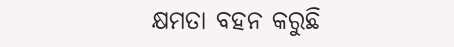କ୍ଷମତା ବହନ କରୁଛି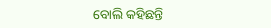ବୋଲି କହିଛନ୍ତି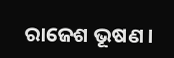ରାଜେଶ ଭୂଷଣ ।